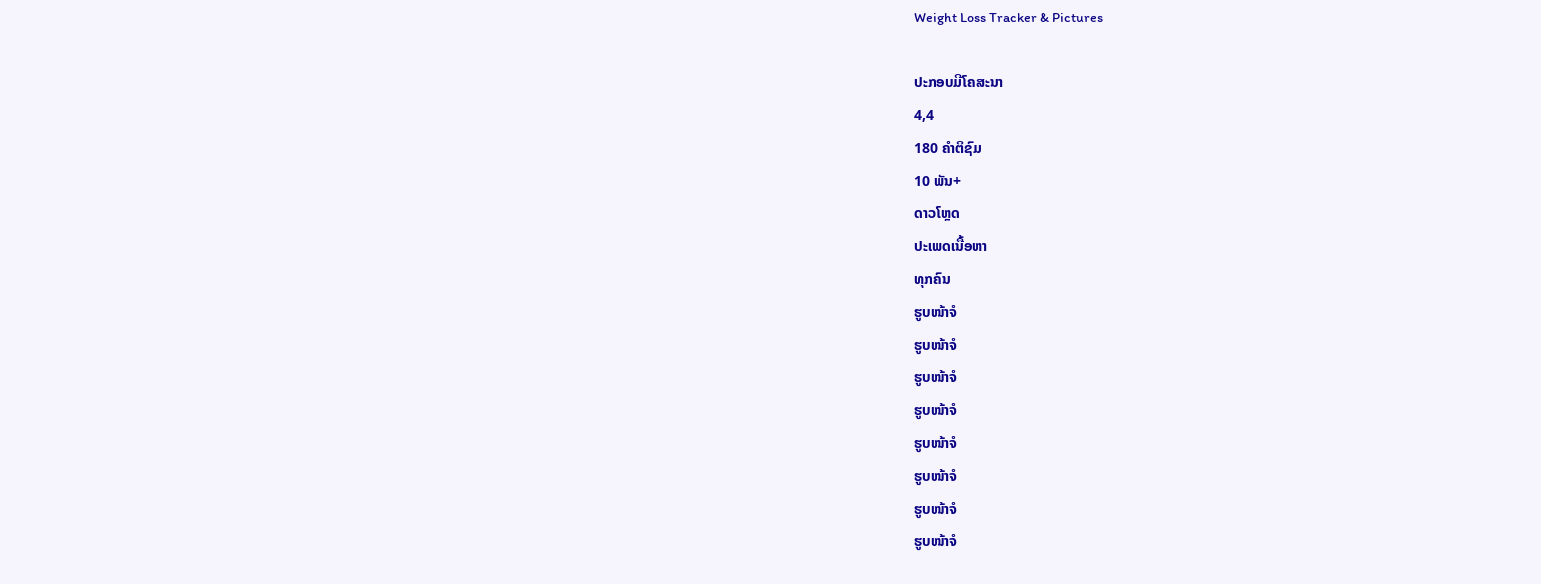Weight Loss Tracker & Pictures

ປະກອບມີໂຄສະນາ
4,4
180 ຄຳຕິຊົມ
10 ພັນ+
ດາວໂຫຼດ
ປະເພດເນື້ອຫາ
ທຸກຄົນ
ຮູບໜ້າຈໍ
ຮູບໜ້າຈໍ
ຮູບໜ້າຈໍ
ຮູບໜ້າຈໍ
ຮູບໜ້າຈໍ
ຮູບໜ້າຈໍ
ຮູບໜ້າຈໍ
ຮູບໜ້າຈໍ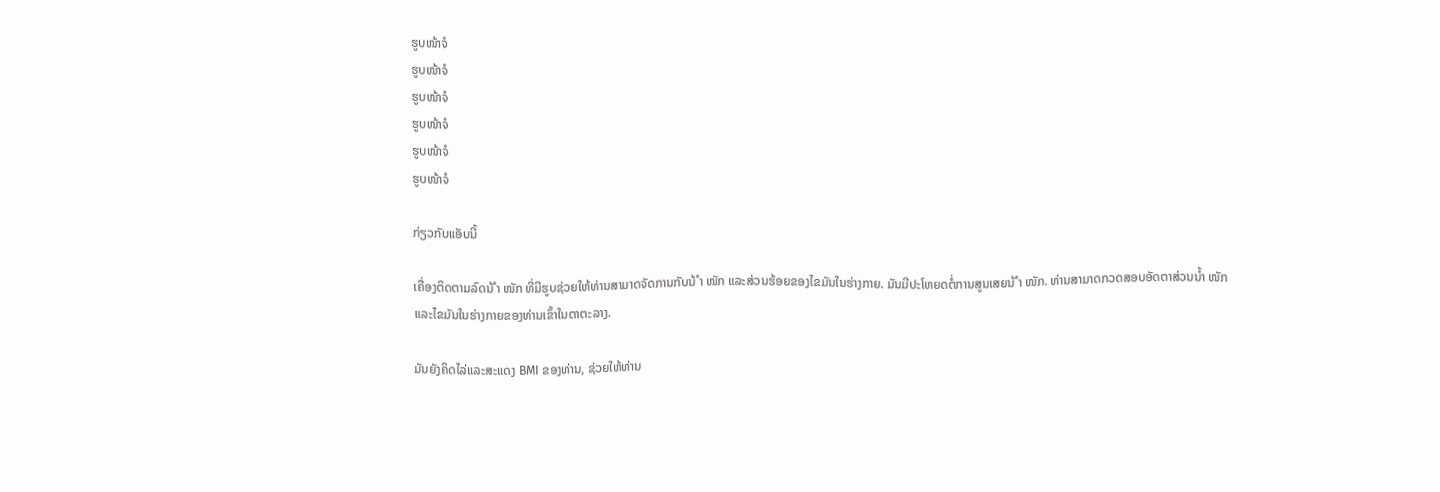ຮູບໜ້າຈໍ
ຮູບໜ້າຈໍ
ຮູບໜ້າຈໍ
ຮູບໜ້າຈໍ
ຮູບໜ້າຈໍ
ຮູບໜ້າຈໍ

ກ່ຽວກັບແອັບນີ້

ເຄື່ອງຕິດຕາມລົດນ້ ຳ ໜັກ ທີ່ມີຮູບຊ່ວຍໃຫ້ທ່ານສາມາດຈັດການກັບນ້ ຳ ໜັກ ແລະສ່ວນຮ້ອຍຂອງໄຂມັນໃນຮ່າງກາຍ. ມັນມີປະໂຫຍດຕໍ່ການສູນເສຍນ້ ຳ ໜັກ. ທ່ານສາມາດກວດສອບອັດຕາສ່ວນນໍ້າ ໜັກ ແລະໄຂມັນໃນຮ່າງກາຍຂອງທ່ານເຂົ້າໃນຕາຕະລາງ.

ມັນຍັງຄິດໄລ່ແລະສະແດງ BMI ຂອງທ່ານ, ຊ່ວຍໃຫ້ທ່ານ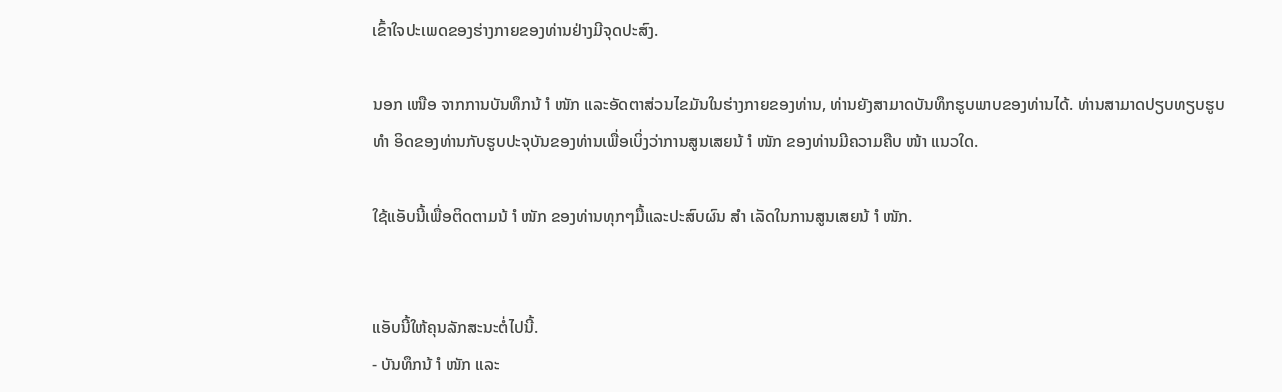ເຂົ້າໃຈປະເພດຂອງຮ່າງກາຍຂອງທ່ານຢ່າງມີຈຸດປະສົງ.

ນອກ ເໜືອ ຈາກການບັນທຶກນ້ ຳ ໜັກ ແລະອັດຕາສ່ວນໄຂມັນໃນຮ່າງກາຍຂອງທ່ານ, ທ່ານຍັງສາມາດບັນທຶກຮູບພາບຂອງທ່ານໄດ້. ທ່ານສາມາດປຽບທຽບຮູບ ທຳ ອິດຂອງທ່ານກັບຮູບປະຈຸບັນຂອງທ່ານເພື່ອເບິ່ງວ່າການສູນເສຍນ້ ຳ ໜັກ ຂອງທ່ານມີຄວາມຄືບ ໜ້າ ແນວໃດ.

ໃຊ້ແອັບນີ້ເພື່ອຕິດຕາມນ້ ຳ ໜັກ ຂອງທ່ານທຸກໆມື້ແລະປະສົບຜົນ ສຳ ເລັດໃນການສູນເສຍນ້ ຳ ໜັກ.


ແອັບນີ້ໃຫ້ຄຸນລັກສະນະຕໍ່ໄປນີ້.
- ບັນທຶກນ້ ຳ ໜັກ ແລະ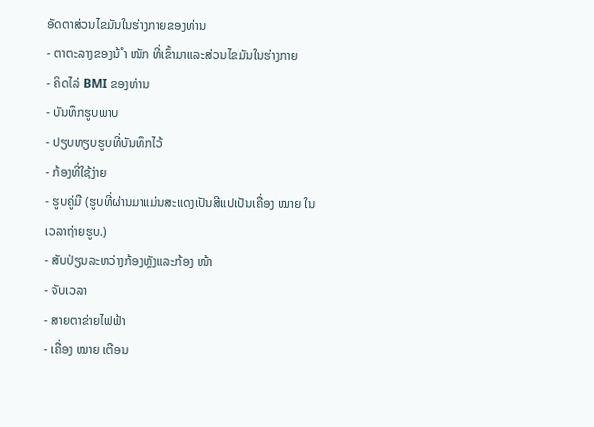ອັດຕາສ່ວນໄຂມັນໃນຮ່າງກາຍຂອງທ່ານ
- ຕາຕະລາງຂອງນ້ ຳ ໜັກ ທີ່ເຂົ້າມາແລະສ່ວນໄຂມັນໃນຮ່າງກາຍ
- ຄິດໄລ່ BMI ຂອງທ່ານ
- ບັນທຶກຮູບພາບ
- ປຽບທຽບຮູບທີ່ບັນທຶກໄວ້
- ກ້ອງທີ່ໃຊ້ງ່າຍ
- ຮູບຄູ່ມື (ຮູບທີ່ຜ່ານມາແມ່ນສະແດງເປັນສີແປເປັນເຄື່ອງ ໝາຍ ໃນເວລາຖ່າຍຮູບ.)
- ສັບປ່ຽນລະຫວ່າງກ້ອງຫຼັງແລະກ້ອງ ໜ້າ
- ຈັບເວລາ
- ສາຍຕາຂ່າຍໄຟຟ້າ
- ເຄື່ອງ ໝາຍ ເຕືອນ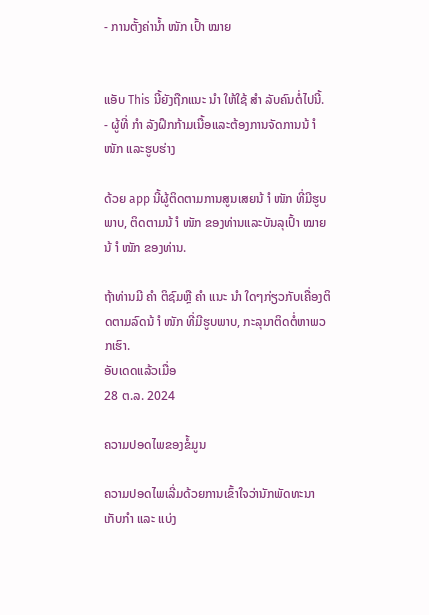- ການຕັ້ງຄ່ານໍ້າ ໜັກ ເປົ້າ ໝາຍ


ແອັບ This ນີ້ຍັງຖືກແນະ ນຳ ໃຫ້ໃຊ້ ສຳ ລັບຄົນຕໍ່ໄປນີ້.
- ຜູ້ທີ່ ກຳ ລັງຝຶກກ້າມເນື້ອແລະຕ້ອງການຈັດການນ້ ຳ ໜັກ ແລະຮູບຮ່າງ

ດ້ວຍ app ນີ້ຜູ້ຕິດຕາມການສູນເສຍນ້ ຳ ໜັກ ທີ່ມີຮູບພາບ, ຕິດຕາມນ້ ຳ ໜັກ ຂອງທ່ານແລະບັນລຸເປົ້າ ໝາຍ ນ້ ຳ ໜັກ ຂອງທ່ານ.

ຖ້າທ່ານມີ ຄຳ ຕິຊົມຫຼື ຄຳ ແນະ ນຳ ໃດໆກ່ຽວກັບເຄື່ອງຕິດຕາມລົດນ້ ຳ ໜັກ ທີ່ມີຮູບພາບ, ກະລຸນາຕິດຕໍ່ຫາພວກເຮົາ.
ອັບເດດແລ້ວເມື່ອ
28 ຕ.ລ. 2024

ຄວາມປອດໄພຂອງຂໍ້ມູນ

ຄວາມປອດໄພເລີ່ມດ້ວຍການເຂົ້າໃຈວ່ານັກພັດທະນາເກັບກຳ ແລະ ແບ່ງ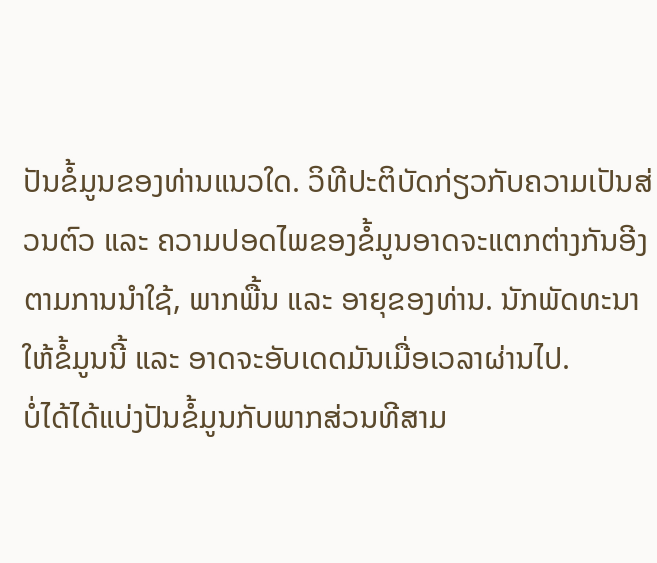ປັນຂໍ້ມູນຂອງທ່ານແນວໃດ. ວິທີປະຕິບັດກ່ຽວກັບຄວາມເປັນສ່ວນຕົວ ແລະ ຄວາມປອດໄພຂອງຂໍ້ມູນອາດຈະແຕກຕ່າງກັນອີງຕາມການນຳໃຊ້, ພາກພື້ນ ແລະ ອາຍຸຂອງທ່ານ. ນັກພັດທະນາໃຫ້ຂໍ້ມູນນີ້ ແລະ ອາດຈະອັບເດດມັນເມື່ອເວລາຜ່ານໄປ.
ບໍ່ໄດ້ໄດ້ແບ່ງປັນຂໍ້ມູນກັບພາກສ່ວນທີສາມ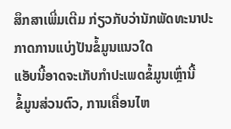ສຶກສາເພີ່ມເຕີມ ກ່ຽວກັບວ່ານັກພັດທະນາປະກາດການແບ່ງປັນຂໍ້ມູນແນວໃດ
ແອັບນີ້ອາດຈະເກັບກຳປະເພດຂໍ້ມູນເຫຼົ່ານີ້
ຂໍ້ມູນສ່ວນຕົວ, ການເຄື່ອນໄຫ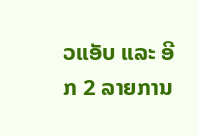ວແອັບ ແລະ ອີກ 2 ລາຍການ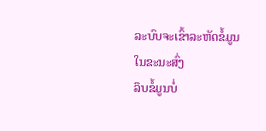ລະບົບຈະເຂົ້າລະຫັດຂໍ້ມູນໃນຂະນະສົ່ງ
ລຶບຂໍ້ມູນບໍ່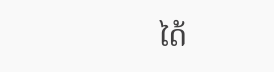ໄດ້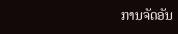ການຈັດອັນ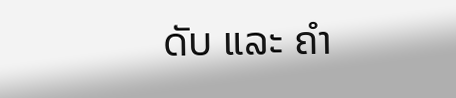ດັບ ແລະ ຄຳ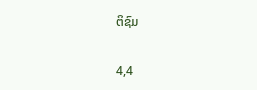ຕິຊົມ

4,4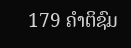179 ຄຳຕິຊົມ